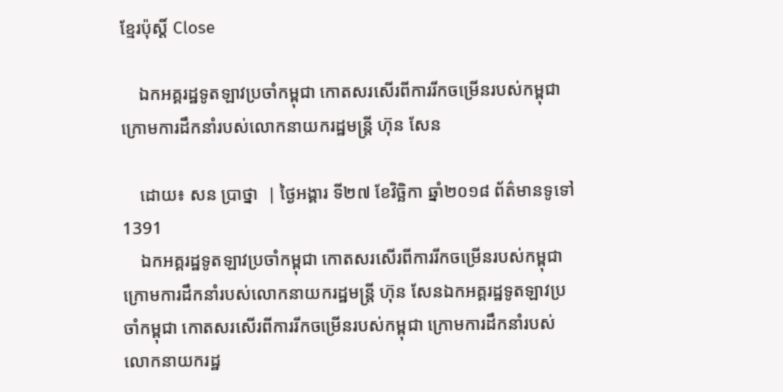ខ្មែរប៉ុស្ដិ៍ Close

    ឯកអគ្គរដ្ឋទូតឡាវប្រចាំកម្ពុជា កោតសរសើរពីការរីកចម្រើនរបស់កម្ពុជា ក្រោមការដឹកនាំរបស់លោកនាយករដ្ឋមន្ត្រី ហ៊ុន សែន

    ដោយ៖ សន ប្រាថ្នា  | ថ្ងៃអង្គារ ទី២៧ ខែវិច្ឆិកា ឆ្នាំ២០១៨ ព័ត៌មានទូទៅ 1391
    ឯកអគ្គរដ្ឋទូតឡាវប្រចាំកម្ពុជា កោតសរសើរពីការរីកចម្រើនរបស់កម្ពុជា ក្រោមការដឹកនាំរបស់លោកនាយករដ្ឋមន្ត្រី ហ៊ុន សែនឯកអគ្គរដ្ឋទូតឡាវប្រចាំកម្ពុជា កោតសរសើរពីការរីកចម្រើនរបស់កម្ពុជា ក្រោមការដឹកនាំរបស់លោកនាយករដ្ឋ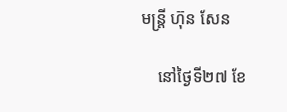មន្ត្រី ហ៊ុន សែន

    នៅថ្ងៃទី២៧ ខែ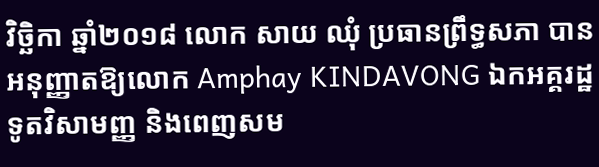វិច្ឆិកា ឆ្នាំ២០១៨ លោក សាយ ឈុំ ប្រធានព្រឹទ្ធសភា បានអនុញ្ញាតឱ្យលោក Amphay KINDAVONG ឯកអគ្គរដ្ឋទូតវិសាមញ្ញ និងពេញសម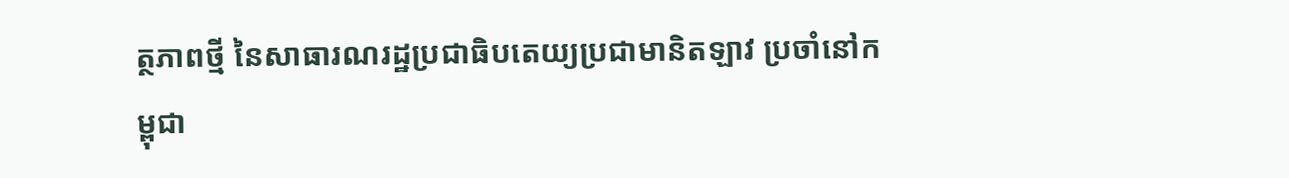ត្ថភាពថ្មី នៃសាធារណរដ្ឋប្រជាធិបតេយ្យប្រជាមានិតឡាវ ប្រចាំនៅកម្ពុជា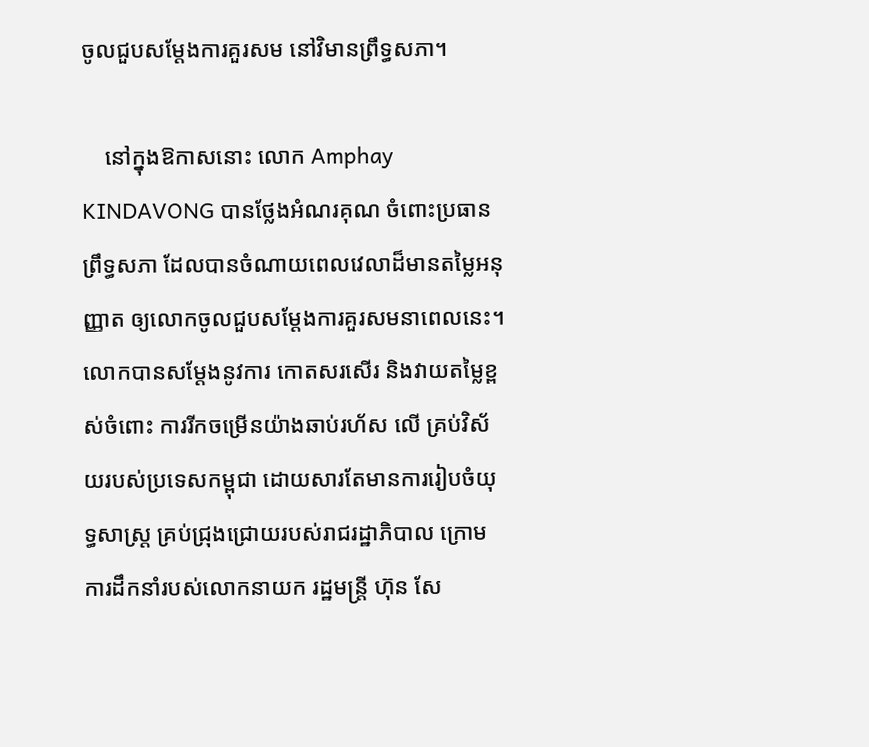ចូលជួបសម្តែងការគួរសម នៅវិមានព្រឹទ្ធសភា។

    នៅក្នុងឱកាសនោះ លោក Amphay KINDAVONG បានថ្លែងអំណរគុណ ចំពោះប្រធានព្រឹទ្ធសភា ដែលបានចំណាយពេលវេលាដ៏មានតម្លៃអនុញ្ញាត ឲ្យលោកចូលជួបសម្តែងការគួរសមនាពេលនេះ។ លោកបានសម្តែងនូវការ កោតសរសើរ និងវាយតម្លៃខ្ពស់ចំពោះ ការរីកចម្រើនយ៉ាងឆាប់រហ័ស លើ គ្រប់វិស័យរបស់ប្រទេសកម្ពុជា ដោយសារតែមានការរៀបចំយុទ្ធសាស្ត្រ គ្រប់ជ្រុងជ្រោយរបស់រាជរដ្ឋាភិបាល ក្រោមការដឹកនាំរបស់លោកនាយក រដ្ឋមន្ត្រី ហ៊ុន សែ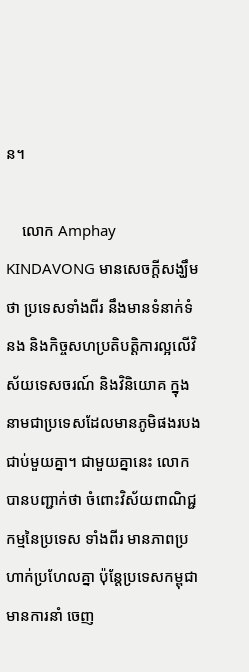ន។

    លោក Amphay KINDAVONG មានសេចក្តីសង្ឃឹមថា ប្រទេសទាំងពីរ នឹងមានទំនាក់ទំនង និងកិច្ចសហប្រតិបត្តិការល្អលើវិស័យទេសចរណ៍ និងវិនិយោគ ក្នុងនាមជាប្រទេសដែលមានភូមិផងរបងជាប់មួយគ្នា។ ជាមួយគ្នានេះ លោកបានបញ្ជាក់ថា ចំពោះវិស័យពាណិជ្ជកម្មនៃប្រទេស ទាំងពីរ មានភាពប្រហាក់ប្រហែលគ្នា ប៉ុន្តែប្រទេសកម្ពុជាមានការនាំ ចេញ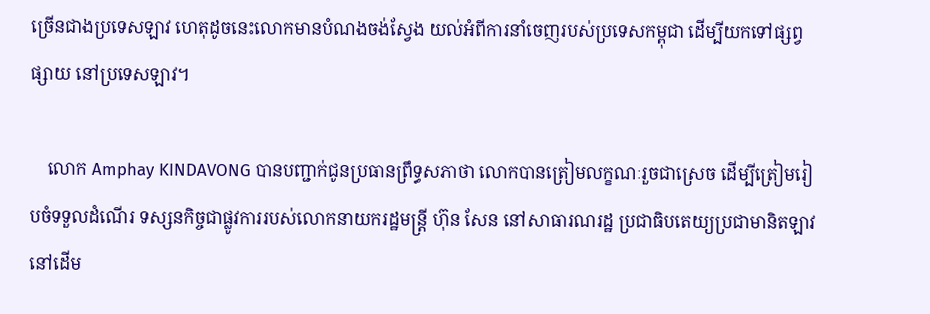ច្រើនជាងប្រទេសឡាវ ហេតុដូចនេះលោកមានបំណងចង់ស្វែង យល់អំពីការនាំចេញរបស់ប្រទេសកម្ពុជា ដើម្បីយកទៅផ្សព្វផ្សាយ នៅប្រទេសឡាវ។

    លោក Amphay KINDAVONG បានបញ្ជាក់ជូនប្រធានព្រឹទ្ធសភាថា លោកបានត្រៀមលក្ខណៈរួចជាស្រេច ដើម្បីត្រៀមរៀបចំទទួលដំណើរ ទស្សនកិច្ចជាផ្លូវការរបស់លោកនាយករដ្ឋមន្ត្រី ហ៊ុន សែន នៅសាធារណរដ្ឋ ប្រជាធិបតេយ្យប្រជាមានិតឡាវ នៅដើម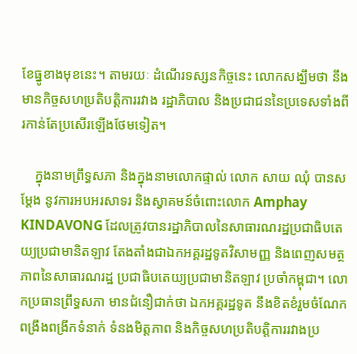ខែធ្នូខាងមុខនេះ។ តាមរយៈ ដំណើរទស្សនកិច្ចនេះ លោកសង្ឃឹមថា នឹងមានកិច្ចសហប្រតិបត្តិការរវាង រដ្ឋាភិបាល និងប្រជាជននៃប្រទេសទាំងពីរកាន់តែប្រសើរឡើងថែមទៀត។

    ក្នុងនាមព្រឹទ្ធសភា និងក្នុងនាមលោកផ្ទាល់ លោក សាយ ឈុំ បានសម្តែង នូវការអបអរសាទរ និងស្វាគមន៍ចំពោះលោក Amphay KINDAVONG ដែលត្រូវបានរដ្ឋាភិបាលនៃសាធារណរដ្ឋប្រជាធិបតេយ្យប្រជាមានិតឡាវ តែងតាំងជាឯកអគ្គរដ្ឋទូតវិសាមញ្ញ និងពេញសមត្ថភាពនៃសាធារណរដ្ឋ ប្រជាធិបតេយ្យប្រជាមានិតឡាវ ប្រចាំកម្ពុជា។ លោកប្រធានព្រឹទ្ធសភា មានជំនឿជាក់ថា ឯកអគ្គរដ្ឋទូត នឹងខិតខំរួមចំណែកពង្រឹងពង្រីកទំនាក់ ទំនងមិត្តភាព និងកិច្ចសហប្រតិបត្តិការរវាងប្រ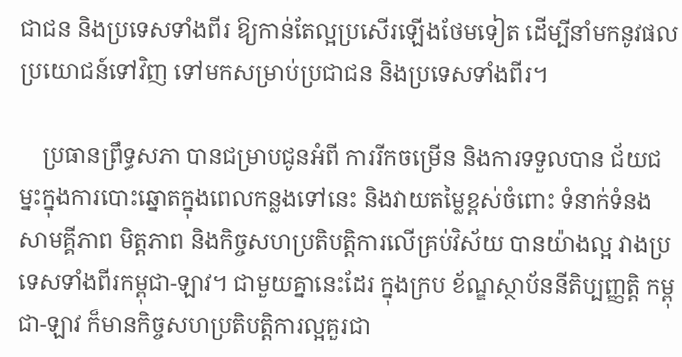ជាជន និងប្រទេសទាំងពីរ ឱ្យកាន់តែល្អប្រសើរឡើងថែមទៀត ដើម្បីនាំមកនូវផលប្រយោជន៍ទៅវិញ ទៅមកសម្រាប់ប្រជាជន និងប្រទេសទាំងពីរ។

    ប្រធានព្រឹទ្ធសភា បានជម្រាបជូនអំពី ការរីកចម្រើន និងការទទួលបាន ជ័យជម្នះក្នុងការបោះឆ្នោតក្នុងពេលកន្លងទៅនេះ និងវាយតម្លៃខ្ពស់ចំពោះ ទំនាក់ទំនង សាមគ្គីភាព មិត្តភាព និងកិច្ចសហប្រតិបត្តិការលើគ្រប់វិស័យ បានយ៉ាងល្អ វាងប្រទេសទាំងពីរកម្ពុជា-ឡាវ។ ជាមួយគ្នានេះដែរ ក្នុងក្រប ខ័ណ្ឌស្ថាប័ននីតិប្បញ្ញត្តិ កម្ពុជា-ឡាវ ក៏មានកិច្ចសហប្រតិបត្តិការល្អគួរជា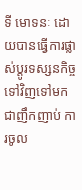ទី មោទនៈ ដោយបានធ្វើការផ្លាស់ប្តូរទស្សនកិច្ចទៅវិញទៅមកជាញឹកញាប់ ការចូល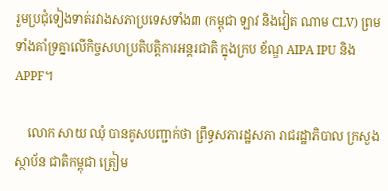រួមប្រជុំទៀងទាត់រវាងសភាប្រទេសទាំង៣ (កម្ពុជា ឡាវ និងវៀត ណាម CLV) ព្រមទាំងគាំទ្រគ្នាលើកិច្ចសហប្រតិបត្តិការអន្តរជាតិ ក្នុងក្រប ខ័ណ្ឌ AIPA IPU និង APPF។

    លោក សាយ ឈុំ បានគូសបញ្ជាក់ថា ព្រឹទ្ធសភារដ្ឋសភា រាជរដ្ឋាភិបាល ក្រសួង ស្ថាប័ន ជាតិកម្ពុជា ត្រៀម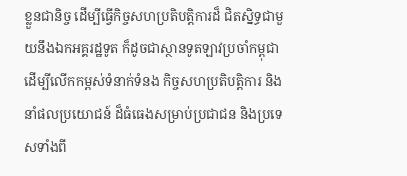ខ្លួនជានិច្ច ដើម្បីធ្វើកិច្ចសហប្រតិបត្តិការដ៏ ជិតស្និទ្ធជាមួយនឹងឯកអគ្គរដ្ឋទូត ក៏ដូចជាស្ថានទូតឡាវប្រចាំកម្ពុជា ដើម្បីលើកកម្ពស់ទំនាក់ទំនង កិច្ចសហប្រតិបត្តិការ និងនាំផលប្រយោជន៍ ដ៏ធំធេងសម្រាប់ប្រជាជន និងប្រទេសទាំងពី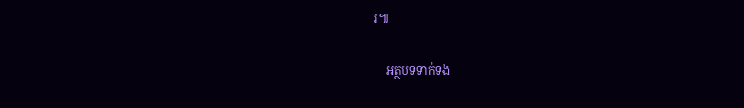រ៕

    អត្ថបទទាក់ទង